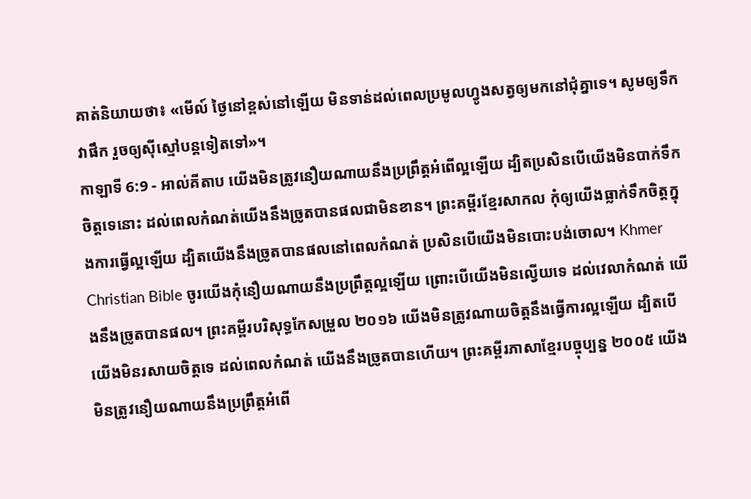គាត់និយាយថា៖ «មើល៍ ថ្ងៃនៅខ្ពស់នៅឡើយ មិនទាន់ដល់ពេលប្រមូលហ្វូងសត្វឲ្យមកនៅជុំគ្នាទេ។ សូមឲ្យទឹកវាផឹក រួចឲ្យស៊ីស្មៅបន្តទៀតទៅ»។
កាឡាទី 6:9 - អាល់គីតាប យើងមិនត្រូវនឿយណាយនឹងប្រព្រឹត្ដអំពើល្អឡើយ ដ្បិតប្រសិនបើយើងមិនបាក់ទឹកចិត្ដទេនោះ ដល់ពេលកំណត់យើងនឹងច្រូតបានផលជាមិនខាន។ ព្រះគម្ពីរខ្មែរសាកល កុំឲ្យយើងធ្លាក់ទឹកចិត្តក្នុងការធ្វើល្អឡើយ ដ្បិតយើងនឹងច្រូតបានផលនៅពេលកំណត់ ប្រសិនបើយើងមិនបោះបង់ចោល។ Khmer Christian Bible ចូរយើងកុំនឿយណាយនឹងប្រព្រឹត្តល្អឡើយ ព្រោះបើយើងមិនល្វើយទេ ដល់វេលាកំណត់ យើងនឹងច្រូតបានផល។ ព្រះគម្ពីរបរិសុទ្ធកែសម្រួល ២០១៦ យើងមិនត្រូវណាយចិត្តនឹងធ្វើការល្អឡើយ ដ្បិតបើយើងមិនរសាយចិត្តទេ ដល់ពេលកំណត់ យើងនឹងច្រូតបានហើយ។ ព្រះគម្ពីរភាសាខ្មែរបច្ចុប្បន្ន ២០០៥ យើងមិនត្រូវនឿយណាយនឹងប្រព្រឹត្តអំពើ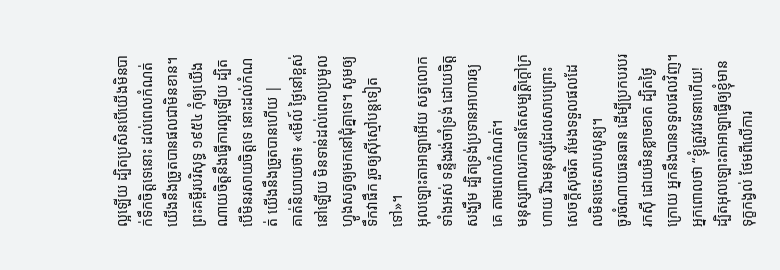ល្អឡើយ ដ្បិតប្រសិនបើយើងមិនបាក់ទឹកចិត្តទេនោះ ដល់ពេលកំណត់ យើងនឹងច្រូតបានផលជាមិនខាន។ ព្រះគម្ពីរបរិសុទ្ធ ១៩៥៤ កុំឲ្យយើងណាយចិត្តនឹងធ្វើការល្អឡើយ ដ្បិតបើមិនរសាយចិត្តទេ នោះដល់កំណត់ យើងនឹងច្រូតបានហើយ |
គាត់និយាយថា៖ «មើល៍ ថ្ងៃនៅខ្ពស់នៅឡើយ មិនទាន់ដល់ពេលប្រមូលហ្វូងសត្វឲ្យមកនៅជុំគ្នាទេ។ សូមឲ្យទឹកវាផឹក រួចឲ្យស៊ីស្មៅបន្តទៀតទៅ»។
អុលឡោះតាអាឡាអើយ សត្វលោកទាំងអស់ ទន្ទឹងរង់ចាំទ្រង់ ដោយចិត្តសង្ឃឹម ដ្បិតទ្រង់ប្រទានអាហារឲ្យគេ តាមពេលកំណត់។
មនុស្សពាលរកបានតែសម្បត្តិក្ដៅក្រហាយ រីឯមនុស្សដែលសាបព្រោះសេចក្ដីសុចរិត រមែងទទួលផលដែលមិនចេះសាបសូន្យ។
ចូរចំណាយធនធាន ដើម្បីប្រកបរបររកស៊ី ដោយមិនខ្លាចខាត ដ្បិតថ្ងៃក្រោយ អ្នកនឹងបានទទួលផលវិញ។
អ្នកពោលថា “ខ្ញុំត្រូវវេទនាហើយ! ដ្បិតអុលឡោះតាអាឡាធ្វើឲ្យខ្ញុំមានទុក្ខកង្វល់ ថែមពីលើការ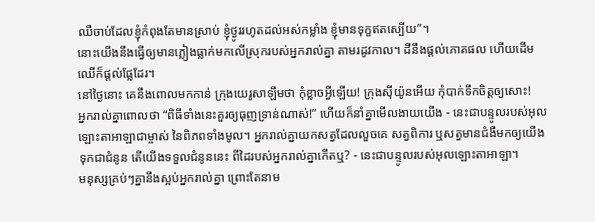ឈឺចាប់ដែលខ្ញុំកំពុងតែមានស្រាប់ ខ្ញុំថ្ងូររហូតដល់អស់កម្លាំង ខ្ញុំមានទុក្ខឥតស្បើយ”។
នោះយើងនឹងធ្វើឲ្យមានភ្លៀងធ្លាក់មកលើស្រុករបស់អ្នករាល់គ្នា តាមរដូវកាល។ ដីនឹងផ្តល់ភោគផល ហើយដើមឈើក៏ផ្តល់ផ្លែដែរ។
នៅថ្ងៃនោះ គេនឹងពោលមកកាន់ ក្រុងយេរូសាឡឹមថា កុំខ្លាចអ្វីឡើយ! ក្រុងស៊ីយ៉ូនអើយ កុំបាក់ទឹកចិត្តឲ្យសោះ!
អ្នករាល់គ្នាពោលថា “ពិធីទាំងនេះគួរឲ្យធុញទ្រាន់ណាស់!” ហើយក៏នាំគ្នាមើលងាយយើង - នេះជាបន្ទូលរបស់អុលឡោះតាអាឡាជាម្ចាស់ នៃពិភពទាំងមូល។ អ្នករាល់គ្នាយកសត្វដែលលួចគេ សត្វពិការ ឬសត្វមានជំងឺមកឲ្យយើង ទុកជាជំនូន តើយើងទទួលជំនូននេះ ពីដៃរបស់អ្នករាល់គ្នាកើតឬ? - នេះជាបន្ទូលរបស់អុលឡោះតាអាឡា។
មនុស្សគ្រប់ៗគ្នានឹងស្អប់អ្នករាល់គ្នា ព្រោះតែនាម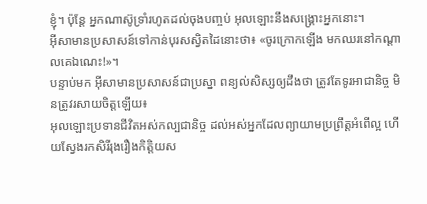ខ្ញុំ។ ប៉ុន្ដែ អ្នកណាស៊ូទ្រាំរហូតដល់ចុងបញ្ចប់ អុលឡោះនឹងសង្គ្រោះអ្នកនោះ។
អ៊ីសាមានប្រសាសន៍ទៅកាន់បុរសស្វិតដៃនោះថា៖ «ចូរក្រោកឡើង មកឈរនៅកណ្ដាលគេឯណេះ!»។
បន្ទាប់មក អ៊ីសាមានប្រសាសន៍ជាប្រស្នា ពន្យល់សិស្សឲ្យដឹងថា ត្រូវតែទូរអាជានិច្ច មិនត្រូវរសាយចិត្ដឡើយ៖
អុលឡោះប្រទានជីវិតអស់កល្បជានិច្ច ដល់អស់អ្នកដែលព្យាយាមប្រព្រឹត្ដអំពើល្អ ហើយស្វែងរកសិរីរុងរឿងកិត្ដិយស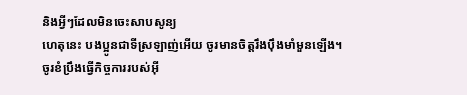និងអ្វីៗដែលមិនចេះសាបសូន្យ
ហេតុនេះ បងប្អូនជាទីស្រឡាញ់អើយ ចូរមានចិត្ដរឹងប៉ឹងមាំមួនឡើង។ ចូរខំប្រឹងធ្វើកិច្ចការរបស់អ៊ី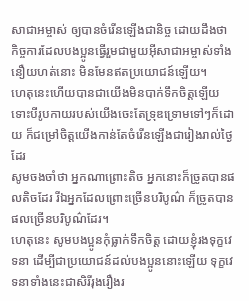សាជាអម្ចាស់ ឲ្យបានចំរើនឡើងជានិច្ច ដោយដឹងថា កិច្ចការដែលបងប្អូនធ្វើរួមជាមួយអ៊ីសាជាអម្ចាស់ទាំងនឿយហត់នោះ មិនមែនឥតប្រយោជន៍ឡើយ។
ហេតុនេះហើយបានជាយើងមិនបាក់ទឹកចិត្ដឡើយ ទោះបីរូបកាយរបស់យើងចេះតែទ្រុឌទ្រោមទៅៗក៏ដោយ ក៏ជម្រៅចិត្ដយើងកាន់តែចំរើនឡើងជារៀងរាល់ថ្ងៃដែរ
សូមចងចាំថា អ្នកណាព្រោះតិច អ្នកនោះក៏ច្រូតបានផលតិចដែរ រីឯអ្នកដែលព្រោះច្រើនបរិបូណ៌ ក៏ច្រូតបានផលច្រើនបរិបូណ៌ដែរ។
ហេតុនេះ សូមបងប្អូនកុំធ្លាក់ទឹកចិត្ដ ដោយខ្ញុំរងទុក្ខវេទនា ដើម្បីជាប្រយោជន៍ដល់បងប្អូននោះឡើយ ទុក្ខវេទនាទាំងនេះជាសិរីរុងរឿងរ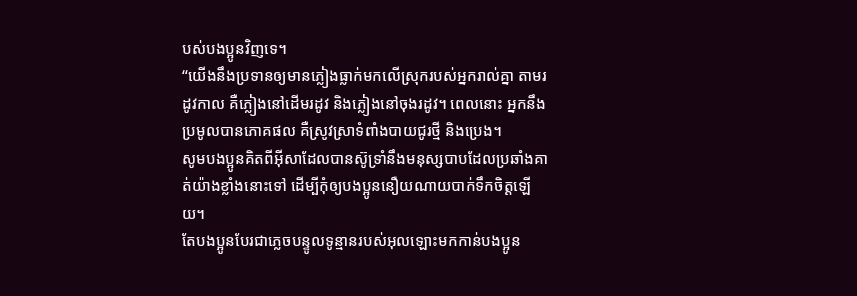បស់បងប្អូនវិញទេ។
“យើងនឹងប្រទានឲ្យមានភ្លៀងធ្លាក់មកលើស្រុករបស់អ្នករាល់គ្នា តាមរដូវកាល គឺភ្លៀងនៅដើមរដូវ និងភ្លៀងនៅចុងរដូវ។ ពេលនោះ អ្នកនឹងប្រមូលបានភោគផល គឺស្រូវស្រាទំពាំងបាយជូរថ្មី និងប្រេង។
សូមបងប្អូនគិតពីអ៊ីសាដែលបានស៊ូទ្រាំនឹងមនុស្សបាបដែលប្រឆាំងគាត់យ៉ាងខ្លាំងនោះទៅ ដើម្បីកុំឲ្យបងប្អូននឿយណាយបាក់ទឹកចិត្ដឡើយ។
តែបងប្អូនបែរជាភ្លេចបន្ទូលទូន្មានរបស់អុលឡោះមកកាន់បងប្អូន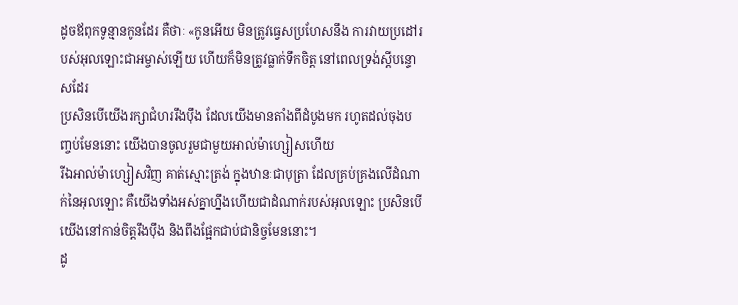ដូចឪពុកទូន្មានកូនដែរ គឺថាៈ «កូនអើយ មិនត្រូវធ្វេសប្រហែសនឹង ការវាយប្រដៅរបស់អុលឡោះជាអម្ចាស់ឡើយ ហើយក៏មិនត្រូវធ្លាក់ទឹកចិត្ដ នៅពេលទ្រង់ស្ដីបន្ទោសដែរ
ប្រសិនបើយើងរក្សាជំហររឹងប៉ឹង ដែលយើងមានតាំងពីដំបូងមក រហូតដល់ចុងបញ្ចប់មែននោះ យើងបានចូលរួមជាមួយអាល់ម៉ាហ្សៀសហើយ
រីឯអាល់ម៉ាហ្សៀសវិញ គាត់ស្មោះត្រង់ ក្នុងឋានៈជាបុត្រា ដែលគ្រប់គ្រងលើដំណាក់នៃអុលឡោះ គឺយើងទាំងអស់គ្នាហ្នឹងហើយជាដំណាក់របស់អុលឡោះ ប្រសិនបើយើងនៅកាន់ចិត្ដរឹងប៉ឹង និងពឹងផ្អែកជាប់ជានិច្ចមែននោះ។
ដូ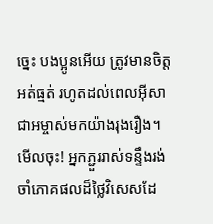ច្នេះ បងប្អូនអើយ ត្រូវមានចិត្ដអត់ធ្មត់ រហូតដល់ពេលអ៊ីសាជាអម្ចាស់មកយ៉ាងរុងរឿង។ មើលចុះ! អ្នកភ្ជួររាស់ទន្ទឹងរង់ចាំភោគផលដ៏ថ្លៃវិសេសដែ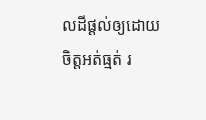លដីផ្ដល់ឲ្យដោយចិត្ដអត់ធ្មត់ រ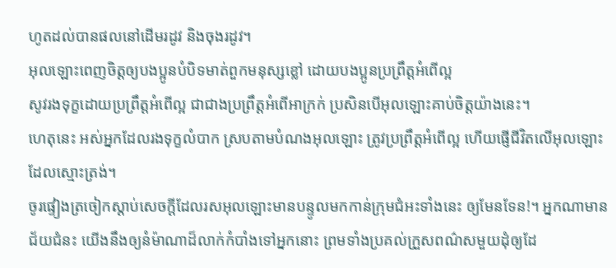ហូតដល់បានផលនៅដើមរដូវ និងចុងរដូវ។
អុលឡោះពេញចិត្តឲ្យបងប្អូនបំបិទមាត់ពួកមនុស្សខ្លៅ ដោយបងប្អូនប្រព្រឹត្ដអំពើល្អ
សូវរងទុក្ខដោយប្រព្រឹត្ដអំពើល្អ ជាជាងប្រព្រឹត្ដអំពើអាក្រក់ ប្រសិនបើអុលឡោះគាប់ចិត្តយ៉ាងនេះ។
ហេតុនេះ អស់អ្នកដែលរងទុក្ខលំបាក ស្របតាមបំណងអុលឡោះ ត្រូវប្រព្រឹត្ដអំពើល្អ ហើយផ្ញើជីវិតលើអុលឡោះដែលស្មោះត្រង់។
ចូរផ្ទៀងត្រចៀកស្ដាប់សេចក្ដីដែលរសអុលឡោះមានបន្ទូលមកកាន់ក្រុមជំអះទាំងនេះ ឲ្យមែនទែន!។ អ្នកណាមានជ័យជំនះ យើងនឹងឲ្យនំម៉ាណាដ៏លាក់កំបាំងទៅអ្នកនោះ ព្រមទាំងប្រគល់ក្រួសពណ៌សមួយដុំឲ្យដែ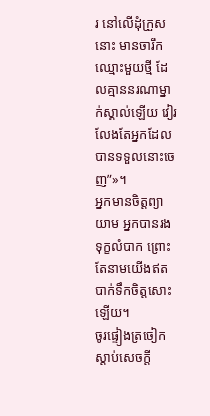រ នៅលើដុំក្រួសនោះ មានចារឹកឈ្មោះមួយថ្មី ដែលគ្មាននរណាម្នាក់ស្គាល់ឡើយ វៀរលែងតែអ្នកដែលបានទទួលនោះចេញ”»។
អ្នកមានចិត្ដព្យាយាម អ្នកបានរងទុក្ខលំបាក ព្រោះតែនាមយើងឥតបាក់ទឹកចិត្ដសោះឡើយ។
ចូរផ្ទៀងត្រចៀកស្ដាប់សេចក្ដី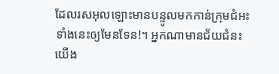ដែលរសអុលឡោះមានបន្ទូលមកកាន់ក្រុមជំអះទាំងនេះឲ្យមែនទែន!។ អ្នកណាមានជ័យជំនះ យើង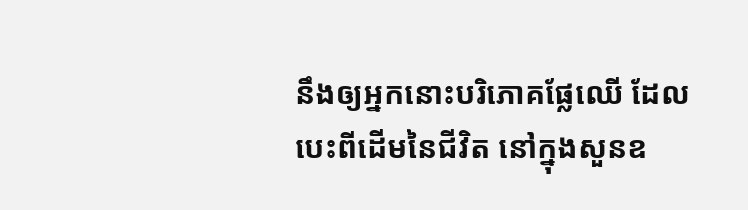នឹងឲ្យអ្នកនោះបរិភោគផ្លែឈើ ដែលបេះពីដើមនៃជីវិត នៅក្នុងសួនឧ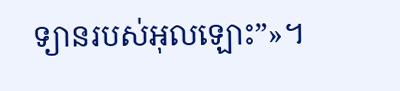ទ្យានរបស់អុលឡោះ”»។